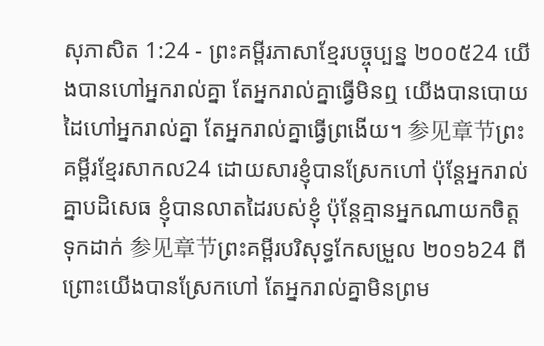សុភាសិត 1:24 - ព្រះគម្ពីរភាសាខ្មែរបច្ចុប្បន្ន ២០០៥24 យើងបានហៅអ្នករាល់គ្នា តែអ្នករាល់គ្នាធ្វើមិនឮ យើងបានបោយដៃហៅអ្នករាល់គ្នា តែអ្នករាល់គ្នាធ្វើព្រងើយ។ 参见章节ព្រះគម្ពីរខ្មែរសាកល24 ដោយសារខ្ញុំបានស្រែកហៅ ប៉ុន្តែអ្នករាល់គ្នាបដិសេធ ខ្ញុំបានលាតដៃរបស់ខ្ញុំ ប៉ុន្តែគ្មានអ្នកណាយកចិត្តទុកដាក់ 参见章节ព្រះគម្ពីរបរិសុទ្ធកែសម្រួល ២០១៦24 ពីព្រោះយើងបានស្រែកហៅ តែអ្នករាល់គ្នាមិនព្រម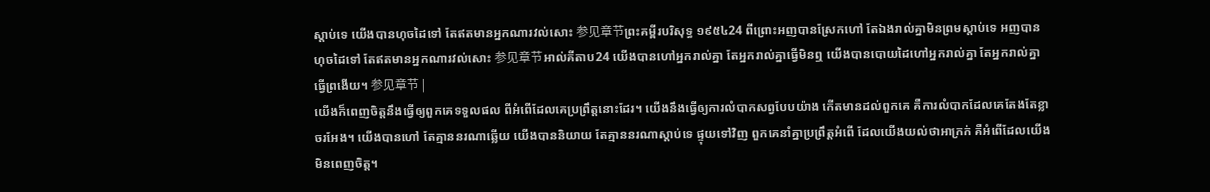ស្តាប់ទេ យើងបានហុចដៃទៅ តែឥតមានអ្នកណារវល់សោះ 参见章节ព្រះគម្ពីរបរិសុទ្ធ ១៩៥៤24 ពីព្រោះអញបានស្រែកហៅ តែឯងរាល់គ្នាមិនព្រមស្តាប់ទេ អញបានហុចដៃទៅ តែឥតមានអ្នកណារវល់សោះ 参见章节អាល់គីតាប24 យើងបានហៅអ្នករាល់គ្នា តែអ្នករាល់គ្នាធ្វើមិនឮ យើងបានបោយដៃហៅអ្នករាល់គ្នា តែអ្នករាល់គ្នាធ្វើព្រងើយ។ 参见章节 |
យើងក៏ពេញចិត្តនឹងធ្វើឲ្យពួកគេទទួលផល ពីអំពើដែលគេប្រព្រឹត្តនោះដែរ។ យើងនឹងធ្វើឲ្យការលំបាកសព្វបែបយ៉ាង កើតមានដល់ពួកគេ គឺការលំបាកដែលគេតែងតែខ្លាចរអែង។ យើងបានហៅ តែគ្មាននរណាឆ្លើយ យើងបាននិយាយ តែគ្មាននរណាស្ដាប់ទេ ផ្ទុយទៅវិញ ពួកគេនាំគ្នាប្រព្រឹត្តអំពើ ដែលយើងយល់ថាអាក្រក់ គឺអំពើដែលយើងមិនពេញចិត្ត។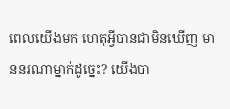ពេលយើងមក ហេតុអ្វីបានជាមិនឃើញ មាននរណាម្នាក់ដូច្នេះ? យើងបា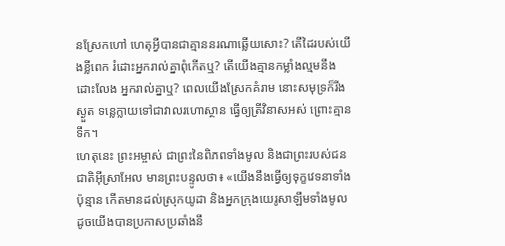នស្រែកហៅ ហេតុអ្វីបានជាគ្មាននរណាឆ្លើយសោះ? តើដៃរបស់យើងខ្លីពេក រំដោះអ្នករាល់គ្នាពុំកើតឬ? តើយើងគ្មានកម្លាំងល្មមនឹងដោះលែង អ្នករាល់គ្នាឬ? ពេលយើងស្រែកគំរាម នោះសមុទ្រក៏រីងស្ងួត ទន្លេក្លាយទៅជាវាលរហោស្ថាន ធ្វើឲ្យត្រីវិនាសអស់ ព្រោះគ្មានទឹក។
ហេតុនេះ ព្រះអម្ចាស់ ជាព្រះនៃពិភពទាំងមូល និងជាព្រះរបស់ជនជាតិអ៊ីស្រាអែល មានព្រះបន្ទូលថា៖ «យើងនឹងធ្វើឲ្យទុក្ខវេទនាទាំងប៉ុន្មាន កើតមានដល់ស្រុកយូដា និងអ្នកក្រុងយេរូសាឡឹមទាំងមូល ដូចយើងបានប្រកាសប្រឆាំងនឹ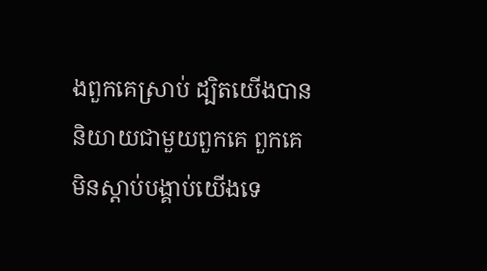ងពួកគេស្រាប់ ដ្បិតយើងបាននិយាយជាមួយពួកគេ ពួកគេមិនស្ដាប់បង្គាប់យើងទេ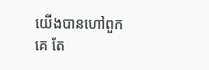យើងបានហៅពួកគេ តែ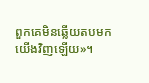ពួកគេមិនឆ្លើយតបមកយើងវិញឡើយ»។